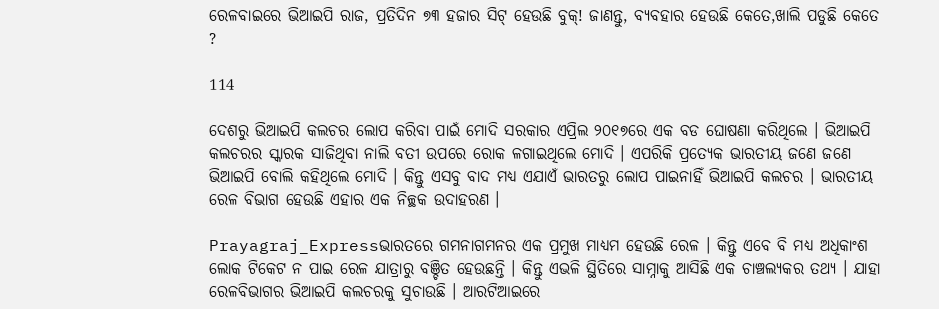ରେଳବାଇରେ ଭିଆଇପି ରାଜ, ପ୍ରତିଦିନ ୭୩ ହଜାର ସିଟ୍ ହେଉଛି ବୁକ୍! ଜାଣନ୍ତୁ, ବ୍ୟବହାର ହେଉଛି କେତେ,ଖାଲି ପଡୁଛି କେତେ ?

114

ଦେଶରୁ ଭିଆଇପି କଲଚର ଲୋପ କରିବା ପାଇଁ ମୋଦି ସରକାର ଏପ୍ରିଲ ୨୦୧୭ରେ ଏକ ବଡ ଘୋଷଣା କରିଥିଲେ । ଭିଆଇପି କଲଚରର ସ୍କାରକ ସାଜିଥିବା ନାଲି ବତୀ ଉପରେ ରୋକ ଳଗାଇଥିଲେ ମୋଦି । ଏପରିକି ପ୍ରତ୍ୟେକ ଭାରତୀୟ ଜଣେ ଜଣେ ଭିଆଇପି ବୋଲି କହିଥିଲେ ମୋଦି । କିନ୍ତୁ ଏସବୁ ବାଦ ମଧ୍ୟ ଏଯାଏଁ ଭାରତରୁ ଲୋପ ପାଇନାହିଁ ଭିଆଇପି କଲଚର । ଭାରତୀୟ ରେଳ ବିଭାଗ ହେଉଛି ଏହାର ଏକ ନିଚ୍ଛକ ଉଦାହରଣ ।

Prayagraj_Expressଭାରତରେ ଗମନାଗମନର ଏକ ପ୍ରମୁଖ ମାଧ୍ୟମ ହେଉଛି ରେଳ । କିନ୍ତୁ ଏବେ ବି ମଧ୍ୟ ଅଧିକାଂଶ ଲୋକ ଟିକେଟ ନ ପାଇ ରେଳ ଯାତ୍ରାରୁ ବଞ୍ଚିତ ହେଉଛନ୍ତି । କିନ୍ତୁ ଏଭଳି ସ୍ଥିତିରେ ସାମ୍ନାକୁ ଆସିଛି ଏକ ଚାଞ୍ଚଲ୍ୟକର ତଥ୍ୟ । ଯାହା ରେଳବିଭାଗର ଭିଆଇପି କଲଚରକୁ ସୁଚାଉଛି । ଆରଟିଆଇରେ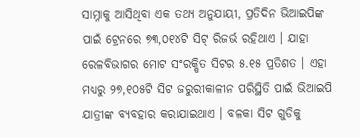ସାମ୍ନାକୁ ଆସିଥିବା ଏକ ତଥ୍ୟ ଅନୁଯାୟୀ, ପ୍ରତିଦିନ ଭିଆଇପିଙ୍କ ପାଇଁ ଟ୍ରେନରେ ୭୩,୦୧୪ଟି ସିଟ୍ ରିଜର୍ଭ ରହିଥାଏ । ଯାହା ରେଳବିଭାଗର ମୋଟ ସଂରକ୍ଷିତ ସିଟର ୫.୧୫ ପ୍ରତିଶତ । ଏହା ମଧ୍ୟରୁ ୨୭,୧୦୫ଟି ସିଟ ଜରୁରୀକାଳୀନ ପରିସ୍ଥିତି ପାଇଁ ଭିଆଇପି ଯାତ୍ରୀଙ୍କ ବ୍ୟବହାର କରାଯାଇଥାଏ । ବଳକା ସିଟ ଗୁଡିକୁ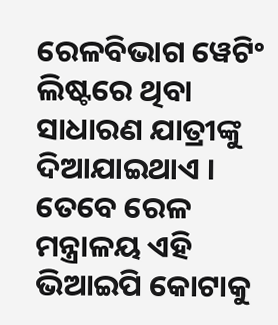ରେଳବିଭାଗ ୱେଟିଂ ଲିଷ୍ଟରେ ଥିବା ସାଧାରଣ ଯାତ୍ରୀଙ୍କୁ ଦିଆଯାଇଥାଏ । ତେବେ ରେଳ ମନ୍ତ୍ରାଳୟ ଏହି ଭିଆଇପି କୋଟାକୁ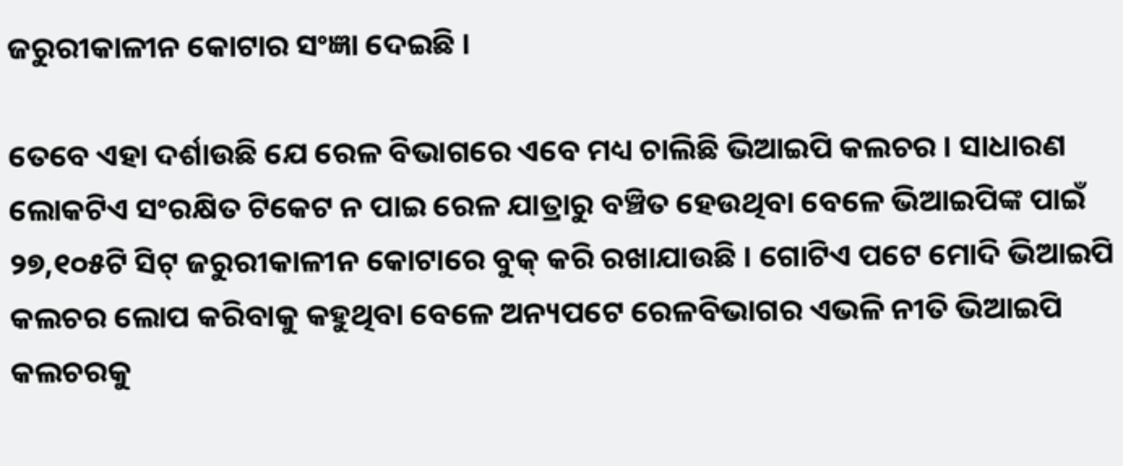ଜରୁରୀକାଳୀନ କୋଟାର ସଂଜ୍ଞା ଦେଇଛି ।

ତେବେ ଏହା ଦର୍ଶାଉଛି ଯେ ରେଳ ବିଭାଗରେ ଏବେ ମଧ୍ୟ ଚାଲିଛି ଭିଆଇପି କଲଚର । ସାଧାରଣ ଲୋକଟିଏ ସଂରକ୍ଷିତ ଟିକେଟ ନ ପାଇ ରେଳ ଯାତ୍ରାରୁ ବଞ୍ଚିତ ହେଉଥିବା ବେଳେ ଭିଆଇପିଙ୍କ ପାଇଁ ୨୭,୧୦୫ଟି ସିଟ୍ ଜରୁରୀକାଳୀନ କୋଟାରେ ବୁକ୍ କରି ରଖାଯାଉଛି । ଗୋଟିଏ ପଟେ ମୋଦି ଭିଆଇପି କଲଚର ଲୋପ କରିବାକୁ କହୁଥିବା ବେଳେ ଅନ୍ୟପଟେ ରେଳବିଭାଗର ଏଭଳି ନୀତି ଭିଆଇପି କଲଚରକୁ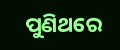ପୁଣିଥରେ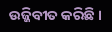ଉଜ୍ଜିବୀତ କରିଛି ।